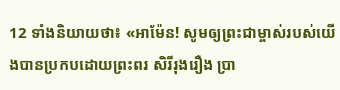12 ទាំងនិយាយថា៖ «អាម៉ែន! សូមឲ្យព្រះជាម្ចាស់របស់យើងបានប្រកបដោយព្រះពរ សិរីរុងរឿង ប្រា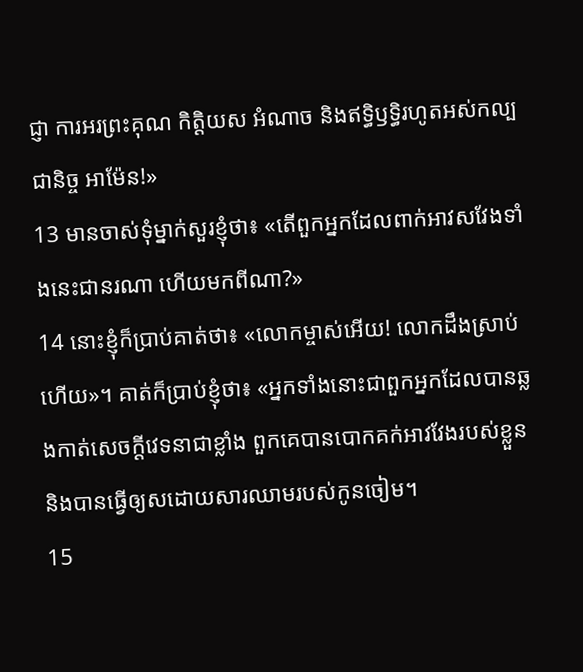ជ្ញា ការអរព្រះគុណ កិត្ដិយស អំណាច និងឥទ្ធិឫទ្ធិរហូតអស់កល្បជានិច្ច អាម៉ែន!»
13 មានចាស់ទុំម្នាក់សួរខ្ញុំថា៖ «តើពួកអ្នកដែលពាក់អាវសវែងទាំងនេះជានរណា ហើយមកពីណា?»
14 នោះខ្ញុំក៏ប្រាប់គាត់ថា៖ «លោកម្ចាស់អើយ! លោកដឹងស្រាប់ហើយ»។ គាត់ក៏ប្រាប់ខ្ញុំថា៖ «អ្នកទាំងនោះជាពួកអ្នកដែលបានឆ្លងកាត់សេចក្ដីវេទនាជាខ្លាំង ពួកគេបានបោកគក់អាវវែងរបស់ខ្លួន និងបានធ្វើឲ្យសដោយសារឈាមរបស់កូនចៀម។
15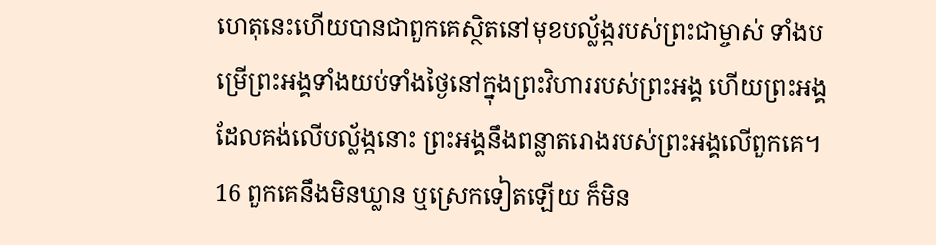ហេតុនេះហើយបានជាពួកគេស្ថិតនៅមុខបល្ល័ង្ករបស់ព្រះជាម្ចាស់ ទាំងបម្រើព្រះអង្គទាំងយប់ទាំងថ្ងៃនៅក្នុងព្រះវិហាររបស់ព្រះអង្គ ហើយព្រះអង្គដែលគង់លើបល្ល័ង្កនោះ ព្រះអង្គនឹងពន្លាតរោងរបស់ព្រះអង្គលើពួកគេ។
16 ពួកគេនឹងមិនឃ្លាន ឬស្រេកទៀតឡើយ ក៏មិន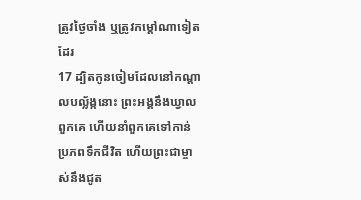ត្រូវថ្ងៃចាំង ឬត្រូវកម្ដៅណាទៀតដែរ
17 ដ្បិតកូនចៀមដែលនៅកណ្ដាលបល្ល័ង្កនោះ ព្រះអង្គនឹងឃ្វាលពួកគេ ហើយនាំពួកគេទៅកាន់ប្រភពទឹកជីវិត ហើយព្រះជាម្ចាស់នឹងជូត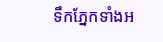ទឹកភ្នែកទាំងអ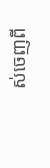ស់ចេញពី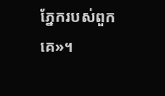ភ្នែករបស់ពួកគេ»។